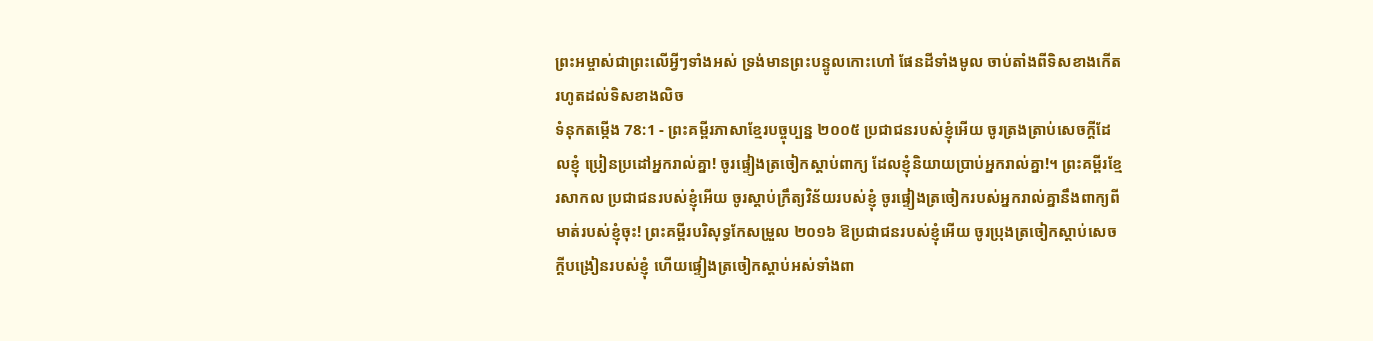ព្រះអម្ចាស់ជាព្រះលើអ្វីៗទាំងអស់ ទ្រង់មានព្រះបន្ទូលកោះហៅ ផែនដីទាំងមូល ចាប់តាំងពីទិសខាងកើត រហូតដល់ទិសខាងលិច
ទំនុកតម្កើង 78:1 - ព្រះគម្ពីរភាសាខ្មែរបច្ចុប្បន្ន ២០០៥ ប្រជាជនរបស់ខ្ញុំអើយ ចូរត្រងត្រាប់សេចក្ដីដែលខ្ញុំ ប្រៀនប្រដៅអ្នករាល់គ្នា! ចូរផ្ទៀងត្រចៀកស្ដាប់ពាក្យ ដែលខ្ញុំនិយាយប្រាប់អ្នករាល់គ្នា!។ ព្រះគម្ពីរខ្មែរសាកល ប្រជាជនរបស់ខ្ញុំអើយ ចូរស្ដាប់ក្រឹត្យវិន័យរបស់ខ្ញុំ ចូរផ្ទៀងត្រចៀករបស់អ្នករាល់គ្នានឹងពាក្យពីមាត់របស់ខ្ញុំចុះ! ព្រះគម្ពីរបរិសុទ្ធកែសម្រួល ២០១៦ ឱប្រជាជនរបស់ខ្ញុំអើយ ចូរប្រុងត្រចៀកស្តាប់សេចក្ដីបង្រៀនរបស់ខ្ញុំ ហើយផ្ទៀងត្រចៀកស្តាប់អស់ទាំងពា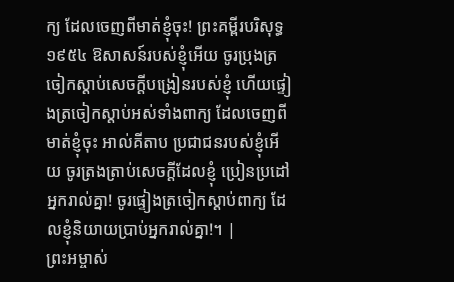ក្យ ដែលចេញពីមាត់ខ្ញុំចុះ! ព្រះគម្ពីរបរិសុទ្ធ ១៩៥៤ ឱសាសន៍របស់ខ្ញុំអើយ ចូរប្រុងត្រចៀកស្តាប់សេចក្ដីបង្រៀនរបស់ខ្ញុំ ហើយផ្ទៀងត្រចៀកស្តាប់អស់ទាំងពាក្យ ដែលចេញពីមាត់ខ្ញុំចុះ អាល់គីតាប ប្រជាជនរបស់ខ្ញុំអើយ ចូរត្រងត្រាប់សេចក្ដីដែលខ្ញុំ ប្រៀនប្រដៅអ្នករាល់គ្នា! ចូរផ្ទៀងត្រចៀកស្ដាប់ពាក្យ ដែលខ្ញុំនិយាយប្រាប់អ្នករាល់គ្នា!។ |
ព្រះអម្ចាស់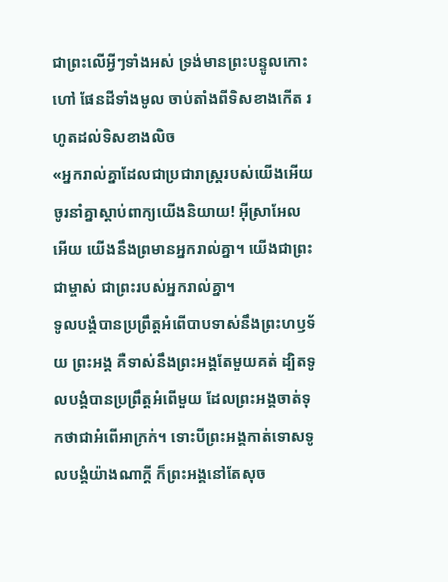ជាព្រះលើអ្វីៗទាំងអស់ ទ្រង់មានព្រះបន្ទូលកោះហៅ ផែនដីទាំងមូល ចាប់តាំងពីទិសខាងកើត រហូតដល់ទិសខាងលិច
«អ្នករាល់គ្នាដែលជាប្រជារាស្ដ្ររបស់យើងអើយ ចូរនាំគ្នាស្ដាប់ពាក្យយើងនិយាយ! អ៊ីស្រាអែលអើយ យើងនឹងព្រមានអ្នករាល់គ្នា។ យើងជាព្រះជាម្ចាស់ ជាព្រះរបស់អ្នករាល់គ្នា។
ទូលបង្គំបានប្រព្រឹត្តអំពើបាបទាស់នឹងព្រះហឫទ័យ ព្រះអង្គ គឺទាស់នឹងព្រះអង្គតែមួយគត់ ដ្បិតទូលបង្គំបានប្រព្រឹត្តអំពើមួយ ដែលព្រះអង្គចាត់ទុកថាជាអំពើអាក្រក់។ ទោះបីព្រះអង្គកាត់ទោសទូលបង្គំយ៉ាងណាក្ដី ក៏ព្រះអង្គនៅតែសុច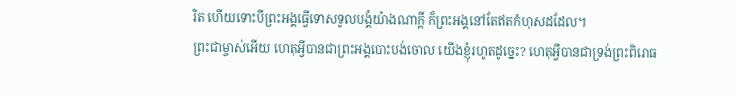រិត ហើយទោះបីព្រះអង្គធ្វើទោសទូលបង្គំយ៉ាងណាក្ដី ក៏ព្រះអង្គនៅតែឥតកំហុសដដែល។
ព្រះជាម្ចាស់អើយ ហេតុអ្វីបានជាព្រះអង្គបោះបង់ចោល យើងខ្ញុំរហូតដូច្នេះ? ហេតុអ្វីបានជាទ្រង់ព្រះពិរោធ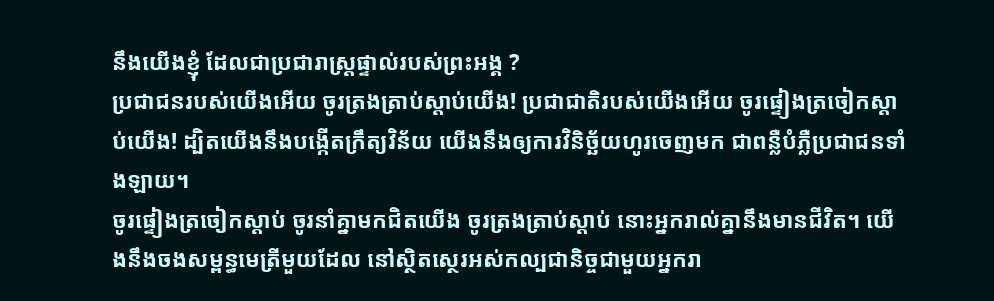នឹងយើងខ្ញុំ ដែលជាប្រជារាស្ដ្រផ្ទាល់របស់ព្រះអង្គ ?
ប្រជាជនរបស់យើងអើយ ចូរត្រងត្រាប់ស្ដាប់យើង! ប្រជាជាតិរបស់យើងអើយ ចូរផ្ទៀងត្រចៀកស្ដាប់យើង! ដ្បិតយើងនឹងបង្កើតក្រឹត្យវិន័យ យើងនឹងឲ្យការវិនិច្ឆ័យហូរចេញមក ជាពន្លឺបំភ្លឺប្រជាជនទាំងឡាយ។
ចូរផ្ទៀងត្រចៀកស្ដាប់ ចូរនាំគ្នាមកជិតយើង ចូរត្រងត្រាប់ស្ដាប់ នោះអ្នករាល់គ្នានឹងមានជីវិត។ យើងនឹងចងសម្ពន្ធមេត្រីមួយដែល នៅស្ថិតស្ថេរអស់កល្បជានិច្ចជាមួយអ្នករា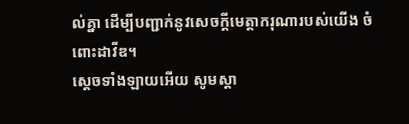ល់គ្នា ដើម្បីបញ្ជាក់នូវសេចក្ដីមេត្តាករុណារបស់យើង ចំពោះដាវីឌ។
ស្ដេចទាំងឡាយអើយ សូមស្ដា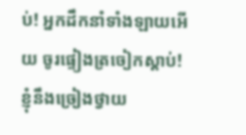ប់! អ្នកដឹកនាំទាំងឡាយអើយ ចូរផ្ទៀងត្រចៀកស្ដាប់! ខ្ញុំនឹងច្រៀងថ្វាយ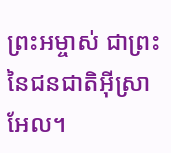ព្រះអម្ចាស់ ជាព្រះនៃជនជាតិអ៊ីស្រាអែល។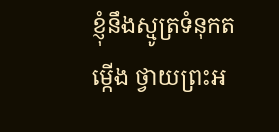ខ្ញុំនឹងស្មូត្រទំនុកតម្កើង ថ្វាយព្រះអ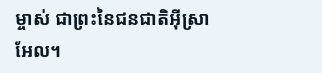ម្ចាស់ ជាព្រះនៃជនជាតិអ៊ីស្រាអែល។